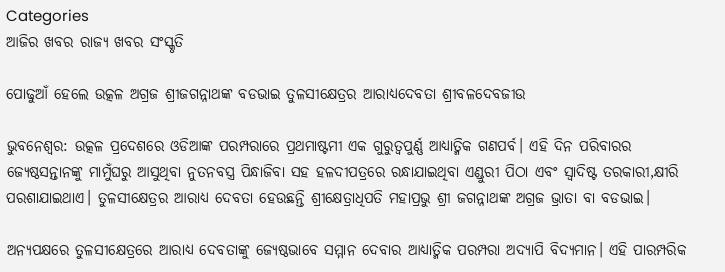Categories
ଆଜିର ଖବର ରାଜ୍ୟ ଖବର ସଂସ୍କୃତି

ପୋଢୁଆଁ ହେଲେ ଉତ୍କଳ ଅଗ୍ରଜ ଶ୍ରୀଜଗନ୍ନାଥଙ୍କ ବଡଭାଇ ତୁଳସୀକ୍ଷେତ୍ରର ଆରାଧ୍ୟଦେବତା ଶ୍ରୀବଳଦେବଜୀଉ

ଭୁବନେଶ୍ଵର: ଉତ୍କଳ ପ୍ରଦେଶରେ ଓଡିଆଙ୍କ ପରମ୍ପରାରେ ପ୍ରଥମାଷ୍ଟମୀ ଏକ ଗୁରୁତ୍ୱପୁର୍ଣ୍ଣ ଆଧ୍ୟାତ୍ମିକ ଗଣପର୍ବ। ଏହି ଦିନ ପରିବାରର ଜ୍ୟେଷ୍ଠସନ୍ତାନଙ୍କୁ ମାମୁଁଘରୁ ଆସୁଥିବା ନୁତନବସ୍ତ୍ର ପିନ୍ଧାଜିବା ସହ ହଳଦୀପତ୍ରରେ ରନ୍ଧାଯାଇଥିବା ଏଣ୍ଡୁରୀ ପିଠା ଏବଂ ସ୍ୱାଦିଷ୍ଟ ତରକାରୀ,କ୍ଷୀରି ପରଶାଯାଇଥାଏ। ତୁଳସୀକ୍ଷେତ୍ରର ଆରାଧ୍ୟ ଦେବତା ହେଉଛନ୍ତି ଶ୍ରୀକ୍ଷେତ୍ରାଧିପତି ମହାପ୍ରଭୁ ଶ୍ରୀ ଜଗନ୍ନାଥଙ୍କ ଅଗ୍ରଜ ଭ୍ରାତା ବା ବଡଭାଇ।

ଅନ୍ୟପକ୍ଷରେ ତୁଳସୀକ୍ଷେତ୍ରରେ ଆରାଧ୍ୟ ଦେବତାଙ୍କୁ ଜ୍ୟେଷ୍ଠଭାବେ ସମ୍ମାନ ଦେବାର ଆଧ୍ୟାତ୍ମିକ ପରମ୍ପରା ଅଦ୍ୟାପି ବିଦ୍ୟମାନ। ଏହି ପାରମ୍ପରିକ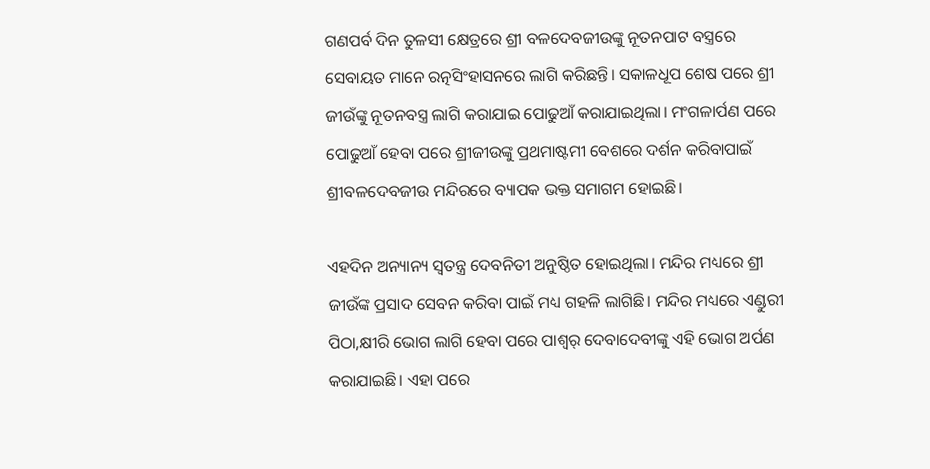ଗଣପର୍ବ ଦିନ ତୁଳସୀ କ୍ଷେତ୍ରରେ ଶ୍ରୀ ବଳଦେବଜୀଉଙ୍କୁ ନୂତନପାଟ ବସ୍ତ୍ରରେ ସେବାୟତ ମାନେ ରତ୍ନସିଂହାସନରେ ଲାଗି କରିଛନ୍ତି। ସକାଳଧୂପ ଶେଷ ପରେ ଶ୍ରୀ ଜୀଉଁଙ୍କୁ ନୂତନବସ୍ତ୍ର ଲାଗି କରାଯାଇ ପୋଢୁଆଁ କରାଯାଇଥିଲା। ମଂଗଳାର୍ପଣ ପରେ ପୋଢୁଆଁ ହେବା ପରେ ଶ୍ରୀଜୀଉଙ୍କୁ ପ୍ରଥମାଷ୍ଟମୀ ବେଶରେ ଦର୍ଶନ କରିବାପାଇଁ ଶ୍ରୀବଳଦେବଜୀଉ ମନ୍ଦିରରେ ବ୍ୟାପକ ଭକ୍ତ ସମାଗମ ହୋଇଛି।

ଏହଦିନ ଅନ୍ୟାନ୍ୟ ସ୍ୱତନ୍ତ୍ର ଦେବନିତୀ ଅନୁଷ୍ଠିତ ହୋଇଥିଲା। ମନ୍ଦିର ମଧ୍ୟରେ ଶ୍ରୀ ଜୀଉଁଙ୍କ ପ୍ରସାଦ ସେବନ କରିବା ପାଇଁ ମଧ୍ୟ ଗହଳି ଲାଗିଛି। ମନ୍ଦିର ମଧ୍ୟରେ ଏଣ୍ଡୁରୀ ପିଠା,କ୍ଷୀରି ଭୋଗ ଲାଗି ହେବା ପରେ ପାଶ୍ୱର୍ ଦେବାଦେବୀଙ୍କୁ ଏହି ଭୋଗ ଅର୍ପଣ କରାଯାଇଛି। ଏହା ପରେ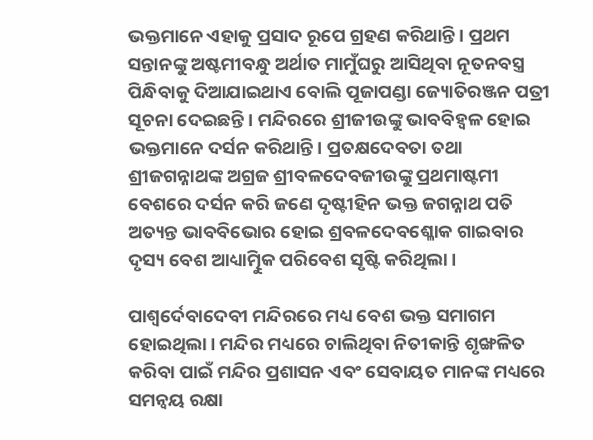ଭକ୍ତମାନେ ଏହାକୁ ପ୍ରସାଦ ରୂପେ ଗ୍ରହଣ କରିଥାନ୍ତି। ପ୍ରଥମ ସନ୍ତାନଙ୍କୁ ଅଷ୍ଟମୀବନ୍ଧୁ ଅର୍ଥାତ ମାମୁଁଘରୁ ଆସିଥିବା ନୂତନବସ୍ତ୍ର ପିନ୍ଧିବାକୁ ଦିଆଯାଇଥାଏ ବୋଲି ପୂଜାପଣ୍ଡା ଜ୍ୟୋତିରଞ୍ଜନ ପତ୍ରୀ ସୂଚନା ଦେଇଛନ୍ତି। ମନ୍ଦିରରେ ଶ୍ରୀଜୀଉଙ୍କୁ ଭାବବିହ୍ୱଳ ହୋଇ ଭକ୍ତମାନେ ଦର୍ସନ କରିଥାନ୍ତି। ପ୍ରତକ୍ଷଦେବତା ତଥା ଶ୍ରୀଜଗନ୍ନାଥଙ୍କ ଅଗ୍ରଜ ଶ୍ରୀବଳଦେବଜୀଉଙ୍କୁ ପ୍ରଥମାଷ୍ଟମୀ ବେଶରେ ଦର୍ସନ କରି ଜଣେ ଦୃଷ୍ଟୀହିନ ଭକ୍ତ ଜଗନ୍ନାଥ ପତି ଅତ୍ୟନ୍ତ ଭାବବିଭୋର ହୋଇ ଶ୍ରବଳଦେବଶ୍ଳୋକ ଗାଇବାର ଦୃସ୍ୟ ବେଶ ଆଧ୍ୟାତ୍ମିୁକ ପରିବେଶ ସୃଷ୍ଟି କରିଥିଲା।

ପାଶ୍ୱର୍ଦେବାଦେବୀ ମନ୍ଦିରରେ ମଧ୍ୟ ବେଶ ଭକ୍ତ ସମାଗମ ହୋଇଥିଲା। ମନ୍ଦିର ମଧ୍ୟରେ ଚାଲିଥିବା ନିତୀକାନ୍ତି ଶୃଙ୍ଖଳିତ କରିବା ପାଇଁ ମନ୍ଦିର ପ୍ରଶାସନ ଏବଂ ସେବାୟତ ମାନଙ୍କ ମଧ୍ୟରେ ସମନ୍ୱୟ ରକ୍ଷା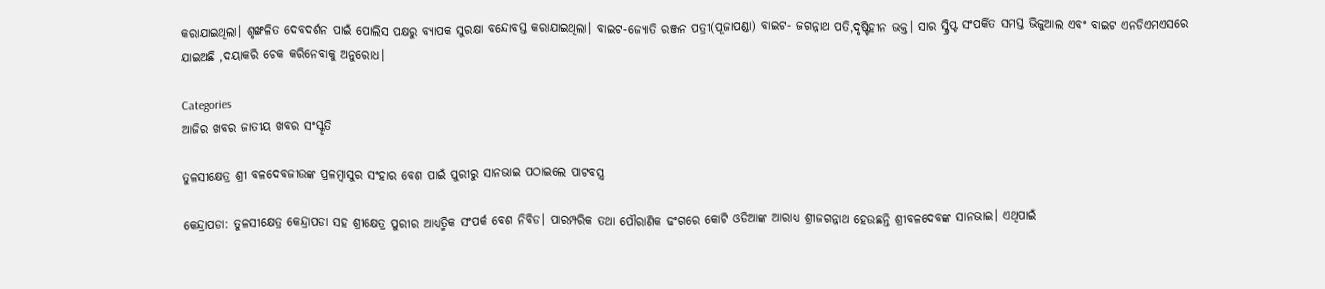କରାଯାଇଥିଲା। ଶୃଙ୍ଖଳିତ ଦେବଦର୍ଶନ ପାଇଁ ପୋଲିସ ପକ୍ଷରୁ ବ୍ୟାପକ ସୁରକ୍ଷା ବନ୍ଦୋବସ୍ତ କରାଯାଇଥିଲା। ବାଇଟ-ଜ୍ୟୋତି ରଞ୍ଜନ ପତ୍ରୀ(ପୂଜାପଣ୍ଡା) ବାଇଟ- ଜଗନ୍ନାଥ ପତି,ଦୃଷ୍ଟିହୀନ ଭକ୍ତ। ସାର ସ୍କ୍ରିପ୍ଟ ସଂପର୍କିତ ସମସ୍ତ ଭିଜୁଆଲ ଏବଂ ବାଇଟ ଏନଡିଏମଏସରେ ଯାଇଅଛି ,ଦୟାକରି ଚେକ କରିନେବାକୁ ଅନୁରୋଧ।

Categories
ଆଜିର ଖବର ଜାତୀୟ ଖବର ସଂସ୍କୃତି

ତୁଳସୀକ୍ଷେତ୍ର ଶ୍ରୀ ବଳଦେବଜୀଉଙ୍କ ପ୍ରଳମ୍ବାସୁର ସଂହାର ବେଶ ପାଇଁ ପୁରୀରୁ ସାନଭାଇ ପଠାଇଲେ ପାଟବସ୍ତ୍ର

କେନ୍ଦ୍ରାପଡା: ତୁଳସୀକ୍ଷେତ୍ର କେନ୍ଦ୍ରାପଡା ସହ ଶ୍ରୀକ୍ଷେତ୍ର ପୁରୀର ଆଧ୍ୟତ୍ମିକ ସଂପର୍କ ବେଶ ନିବିଡ। ପାରମ୍ପରିକ ତଥା ପୌରାଣିକ ଢଂଗରେ କୋଟି ଓଡିଆଙ୍କ ଆରାଧ୍ୟ ଶ୍ରୀଜଗନ୍ନାଥ ହେଉଛନ୍ତି ଶ୍ରୀବଳଦେବଙ୍କ ସାନଭାଇ। ଏଥିପାଇଁ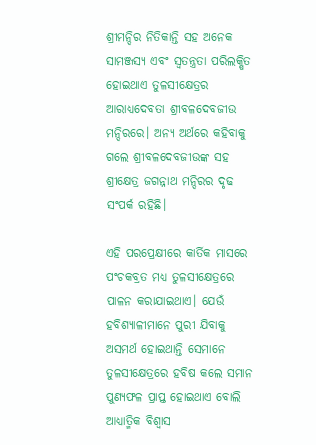ଶ୍ରୀମନ୍ଦିର ନିତିକାନ୍ତି ସହ ଅନେକ ସାମଞ୍ଜସ୍ୟ ଏବଂ ସ୍ୱତନ୍ତ୍ରତା ପରିଲକ୍ଷିତ ହୋଇଥାଏ ତୁଳସୀକ୍ଷେତ୍ରର ଆରାଧ୍ୟଦେବତା ଶ୍ରୀବଳଦେବଜୀଉ ମନ୍ଦିରରେ। ଅନ୍ୟ ଅର୍ଥରେ କହିବାକୁ ଗଲେ ଶ୍ରୀବଳଦେବଜୀଉଙ୍କ ସହ ଶ୍ରୀକ୍ଷେତ୍ର ଜଗନ୍ନାଥ ମନ୍ଦିରର ଦୃଢ ସଂପର୍କ ରହିଛି।

ଏହି ପରପ୍ରେକ୍ଷୀରେ କାର୍ତିକ ମାସରେ ପଂଚକବ୍ରତ ମଧ୍ୟ ତୁଳସୀକ୍ଷେତ୍ରରେ ପାଳନ କରାଯାଇଥାଏ। ଯେଉଁ ହବିଶ୍ୟାଳୀମାନେ ପୁରୀ ଯିବାକୁ ଅସମର୍ଥ ହୋଇଥାନ୍ତି ସେମାନେ ତୁଳସୀକ୍ଷେତ୍ରରେ ହବିଷ କଲେ ସମାନ ପୁଣ୍ୟଫଳ ପ୍ରାପ୍ତ ହୋଇଥାଏ ବୋଲି ଆଧ୍ୟାତ୍ମିକ ବିଶ୍ୱାସ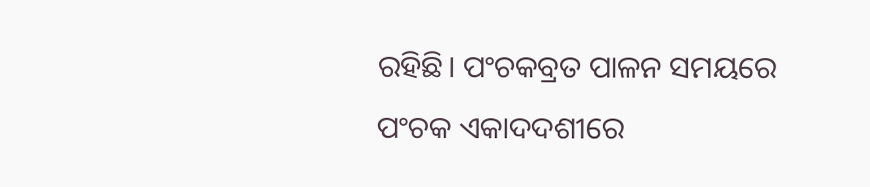ରହିଛି। ପଂଚକବ୍ରତ ପାଳନ ସମୟରେ ପଂଚକ ଏକାଦଦଶୀରେ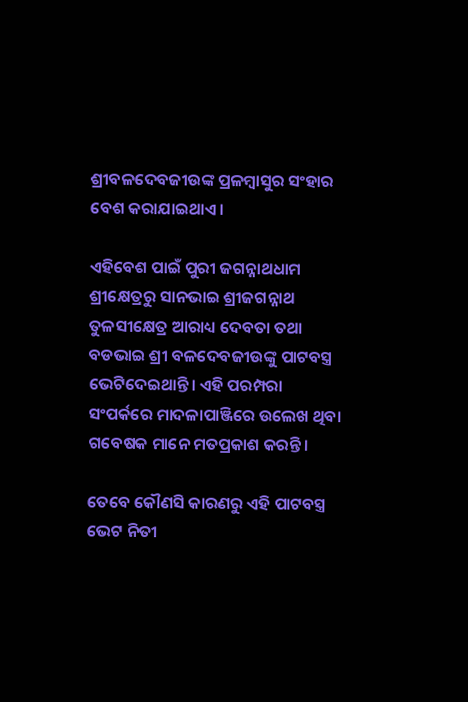ଶ୍ରୀବଳଦେବଜୀଉଙ୍କ ପ୍ରଳମ୍ବାସୁର ସଂହାର ବେଶ କରାଯାଇଥାଏ।

ଏହିବେଶ ପାଇଁ ପୁରୀ ଜଗନ୍ନାଥଧାମ ଶ୍ରୀକ୍ଷେତ୍ରରୁ ସାନଭାଇ ଶ୍ରୀଜଗନ୍ନାଥ ତୁଳସୀକ୍ଷେତ୍ର ଆରାଧ୍ୟ ଦେବତା ତଥା ବଡଭାଇ ଶ୍ରୀ ବଳଦେବଜୀଉଙ୍କୁ ପାଟବସ୍ତ୍ର ଭେଟିଦେଇଥାନ୍ତି। ଏହି ପରମ୍ପରା ସଂପର୍କରେ ମାଦଳାପାଞ୍ଜିରେ ଉଲେଖ ଥିବା ଗବେଷକ ମାନେ ମତପ୍ରକାଶ କରନ୍ତି।

ତେବେ କୌଣସି କାରଣରୁ ଏହି ପାଟବସ୍ତ୍ର ଭେଟ ନିତୀ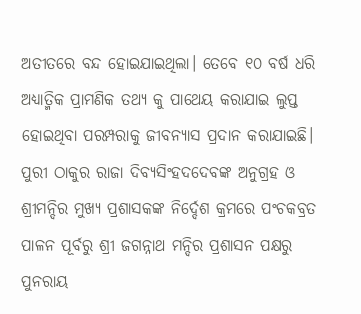ଅତୀତରେ ବନ୍ଦ ହୋଇଯାଇଥିଲା। ତେବେ ୧୦ ବର୍ଷ ଧରି ଅଧ୍ୟାତ୍ମିକ ପ୍ରାମଣିକ ତଥ୍ୟ କୁ ପାଥେୟ କରାଯାଇ ଲୁପ୍ତ ହୋଇଥିବା ପରମ୍ପରାକୁ ଜୀବନ୍ୟାସ ପ୍ରଦାନ କରାଯାଇଛି। ପୁରୀ ଠାକୁର ରାଜା ଦିବ୍ୟସିଂହଦଦେବଙ୍କ ଅନୁଗ୍ରହ ଓ ଶ୍ରୀମନ୍ଦିର ମୁଖ୍ୟ ପ୍ରଶାସକଙ୍କ ନିର୍ଦ୍ଦେଶ କ୍ରମରେ ପଂଚକବ୍ରତ ପାଳନ ପୂର୍ବରୁ ଶ୍ରୀ ଜଗନ୍ନାଥ ମନ୍ଦିର ପ୍ରଶାସନ ପକ୍ଷରୁ ପୁନରାୟ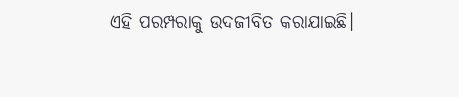ଏହି ପରମ୍ପରାକୁ ଉଦଜୀବିତ କରାଯାଇଛି।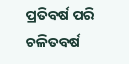ପ୍ରତିବର୍ଷ ପରି ଚଳିତବର୍ଷ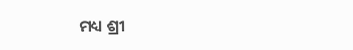ମଧ୍ୟ ଶ୍ରୀ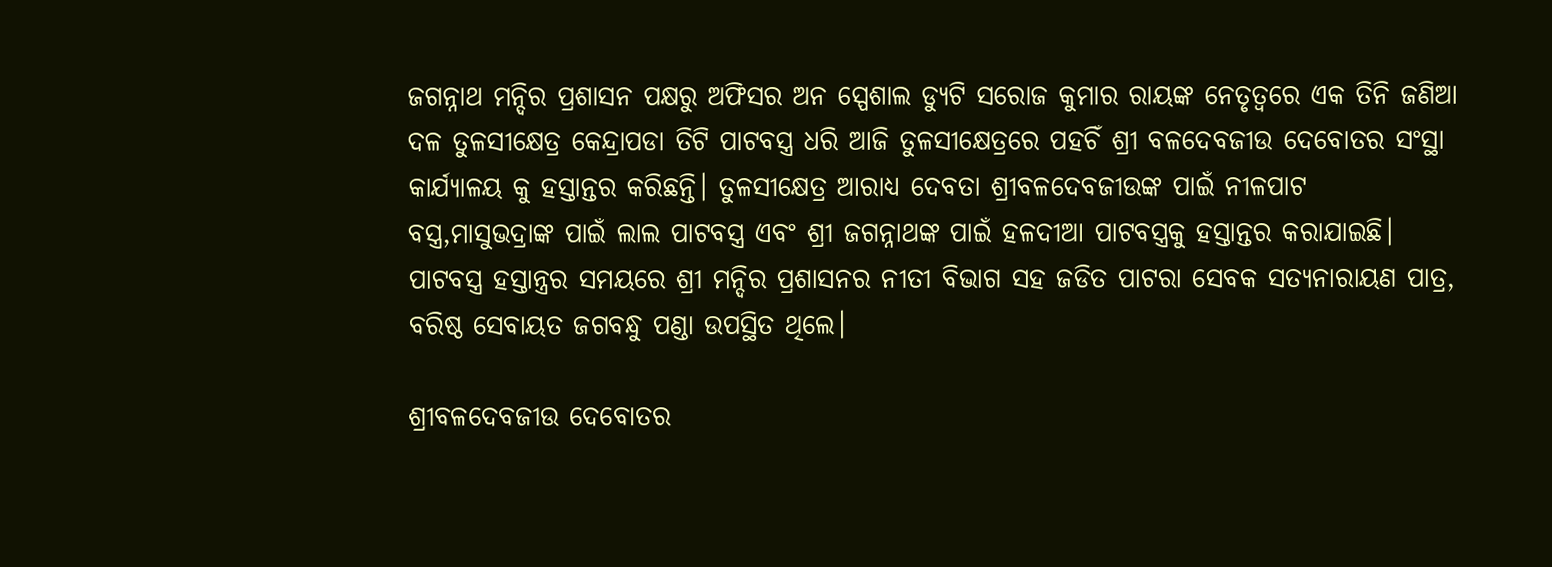ଜଗନ୍ନାଥ ମନ୍ଦିର ପ୍ରଶାସନ ପକ୍ଷରୁ ଅଫିସର ଅନ ସ୍ପେଶାଲ ଡ୍ୟୁଟି ସରୋଜ କୁମାର ରାୟଙ୍କ ନେତୃତ୍ୱରେ ଏକ ତିନି ଜଣିଆ ଦଳ ତୁଳସୀକ୍ଷେତ୍ର କେନ୍ଦ୍ରାପଡା ତିଟି ପାଟବସ୍ତ୍ର ଧରି ଆଜି ତୁଳସୀକ୍ଷେତ୍ରରେ ପହଚିଁ ଶ୍ରୀ ବଳଦେବଜୀଉ ଦେବୋତର ସଂସ୍ଥା କାର୍ଯ୍ୟାଳୟ କୁ ହସ୍ତାନ୍ତର କରିଛନ୍ତି। ତୁଳସୀକ୍ଷେତ୍ର ଆରାଧ୍ୟ ଦେବତା ଶ୍ରୀବଳଦେବଜୀଉଙ୍କ ପାଇଁ ନୀଳପାଟ ବସ୍ତ୍ର,ମାସୁଭଦ୍ରାଙ୍କ ପାଇଁ ଲାଲ ପାଟବସ୍ତ୍ର ଏବଂ ଶ୍ରୀ ଜଗନ୍ନାଥଙ୍କ ପାଇଁ ହଳଦୀଆ ପାଟବସ୍ତ୍ରକୁ ହସ୍ତାନ୍ତର କରାଯାଇଛି। ପାଟବସ୍ତ୍ର ହସ୍ତାନ୍ତ୍ରର ସମୟରେ ଶ୍ରୀ ମନ୍ଦିର ପ୍ରଶାସନର ନୀତୀ ବିଭାଗ ସହ ଜଡିତ ପାଟରା ସେବକ ସତ୍ୟନାରାୟଣ ପାତ୍ର, ବରିଷ୍ଠ ସେବାୟତ ଜଗବନ୍ଧୁ ପଣ୍ଡା ଉପସ୍ଥିତ ଥିଲେ।

ଶ୍ରୀବଳଦେବଜୀଉ ଦେବୋତର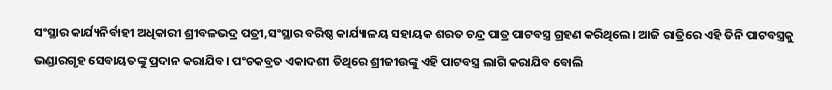ସଂସ୍ଥାର କାର୍ଯ୍ୟନିର୍ବାହୀ ଅଧିକାରୀ ଶ୍ରୀବଳଭଦ୍ର ପତ୍ରୀ,ସଂସ୍ଥାର ବରିଷ୍ଠ କାର୍ଯ୍ୟାଳୟ ସହାୟକ ଶରତ ଚନ୍ଦ୍ର ପାତ୍ର ପାଟବସ୍ତ୍ର ଗ୍ରହଣ କରିଥିଲେ। ଆଜି ରାତ୍ରିରେ ଏହି ତିନି ପାଟବସ୍ତ୍ରକୁ ଭଣ୍ଡାରଗୃହ ସେବାୟତଙ୍କୁ ପ୍ରଦାନ କରାଯିବ। ପଂଚକବ୍ରତ ଏକାଦଶୀ ତିଥିରେ ଶ୍ରୀଜୀଉଙ୍କୁ ଏହି ପାଟବସ୍ତ୍ର ଲାଗି କରାଯିବ ବୋଲି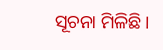ସୂଚନା ମିଳିଛି।